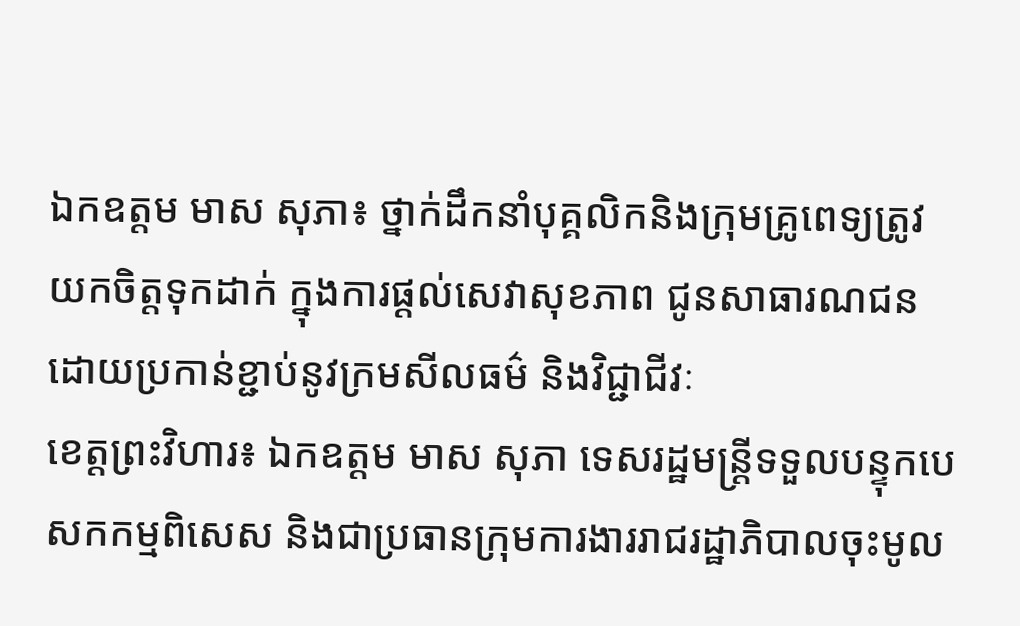ឯកឧត្តម មាស សុភា៖ ថ្នាក់ដឹកនាំបុគ្គលិកនិងក្រុមគ្រូពេទ្យត្រូវយកចិត្តទុកដាក់ ក្នុងការផ្តល់សេវាសុខភាព ជូនសាធារណជនដោយប្រកាន់ខ្ជាប់នូវក្រមសីលធម៌ និងវិជ្ជាជីវៈ
ខេត្តព្រះវិហារ៖ ឯកឧត្តម មាស សុភា ទេសរដ្ឋមន្ត្រីទទួលបន្ទុកបេសកកម្មពិសេស និងជាប្រធានក្រុមការងាររាជរដ្ឋាភិបាលចុះមូល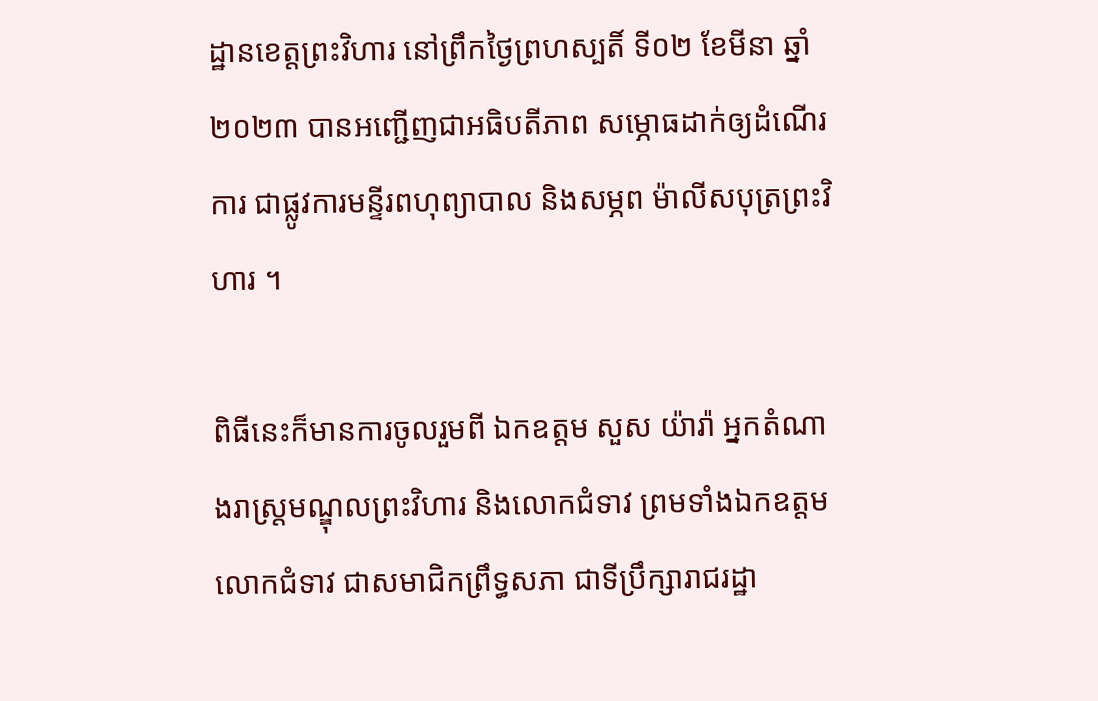ដ្ឋានខេត្តព្រះវិហារ នៅព្រឹកថ្ងៃព្រហស្បតិ៍ ទី០២ ខែមីនា ឆ្នាំ២០២៣ បានអញ្ជើញជាអធិបតីភាព សម្ភោធដាក់ឲ្យដំណើរការ ជាផ្លូវការមន្ទីរពហុព្យាបាល និងសម្ភព ម៉ាលីសបុត្រព្រះវិហារ ។

ពិធីនេះក៏មានការចូលរួមពី ឯកឧត្តម សួស យ៉ារ៉ា អ្នកតំណាងរាស្ត្រមណ្ឌុលព្រះវិហារ និងលោកជំទាវ ព្រមទាំងឯកឧត្តម លោកជំទាវ ជាសមាជិកព្រឹទ្ធសភា ជាទីប្រឹក្សារាជរដ្ឋា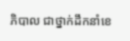ភិបាល ជាថ្នាក់ដឹកនាំខេ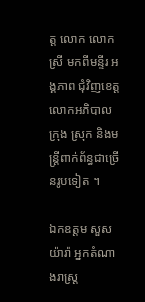ត្ត លោក លោកស្រី មកពីមន្ទីរ អង្គភាព ជុំវិញខេត្ត លោកអភិបាល ក្រុង ស្រុក និងមន្ត្រីពាក់ព័ន្ធជាច្រើនរូបទៀត ។

ឯកឧត្តម សួស យ៉ារ៉ា អ្នកតំណាងរាស្ត្រ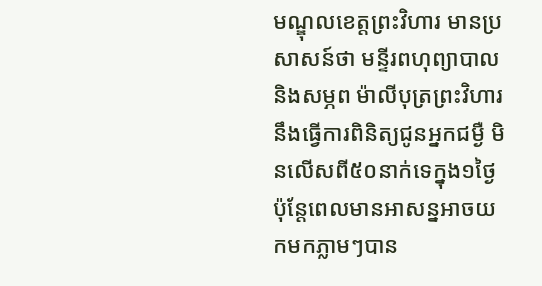មណ្ឌុលខេត្តព្រះវិហារ មានប្រសាសន៍ថា មន្ទីរពហុព្យាបាល និងសម្ភព ម៉ាលីបុត្រព្រះវិហារ នឹងធ្វើការពិនិត្យជូនអ្នកជម្ងឺ មិនលើសពី៥០នាក់ទេក្នុង១ថ្ងៃ ប៉ុន្តែពេលមានអាសន្នអាចយកមកភ្លាមៗបាន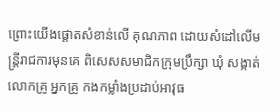ព្រោះយើងផ្តោតសំខាន់លើ គុណភាព ដោយសំដៅលើមន្ត្រីរាជការមុនគេ ពិសេសសមាជិកក្រុមប្រឹក្សា ឃុំ សង្កាត់ លោកគ្រូ អ្នកគ្រូ កងកម្លាំងប្រដាប់អាវុធ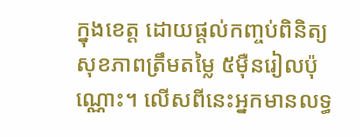ក្នុងខេត្ត ដោយផ្តល់កញ្ចប់ពិនិត្យសុខភាពត្រឹមតម្លៃ ៥ម៉ឺនរៀលប៉ុណ្ណោះ។ លើសពីនេះអ្នកមានលទ្ធ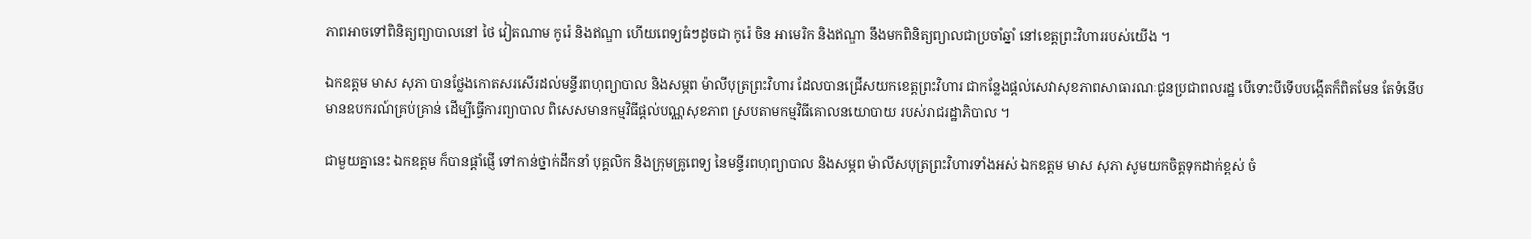ភាពអាចទៅពិនិត្យព្យាបាលនៅ ថៃ វៀតណាម កូរ៉េ និងឥណ្ឌា ហើយពេទ្យធំៗដូចជា កូរ៉េ ចិន អាមេរិក និងឥណ្ឌា នឹងមកពិនិត្យព្យាលជាប្រចាំឆ្នាំ នៅខេត្តព្រះវិហាររបស់យើង ។

ឯកឧត្តម មាស សុភា បានថ្លែងកោតសរសើរដល់មន្ទីរពហុព្យាបាល និងសម្ភព ម៉ាលីបុត្រព្រះវិហារ ដែលបានជ្រើសយកខេត្តព្រះវិហារ ជាកន្លែងផ្តល់សេវាសុខភាពសាធារណៈជូនប្រជាពលរដ្ឋ បើទោះបីទើបបង្កើតក៏ពិតមែន តែទំនើប មានឧបករណ៍គ្រប់គ្រាន់ ដើម្បីធ្វើការព្យាបាល ពិសេសមានកម្មវិធីផ្តល់បណ្ណសុខភាព ស្របតាមកម្មវិធីគោលនយោបាយ របស់រាជរដ្ឋាភិបាល ។

ជាមួយគ្នានេះ ឯកឧត្តម ក៏បានផ្តាំផ្ញើ ទៅកាន់ថ្នាក់ដឹកនាំ បុគ្គលិក និងក្រុមគ្រូពេទ្យ នៃមន្ទីរពហុព្យាបាល និងសម្ភព ម៉ាលីសបុត្រព្រះវិហារទាំងអស់ ឯកឧត្តម មាស សុភា សូមយកចិត្តទុកដាក់ខ្ពស់ ចំ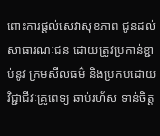ពោះការផ្តល់សេវាសុខភាព ជូនដល់សាធារណៈជន ដោយត្រូវប្រកាន់ខ្ជាប់នូវ ក្រមសីលធម៌ និងប្រកបដោយវិជ្ជាជីវៈគ្រូពេទ្យ ឆាប់រហ័ស ទាន់ចិត្ត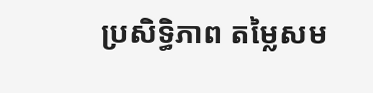ប្រសិទ្ធិភាព តម្លៃសម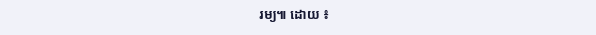រម្យ៕ ដោយ ៖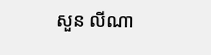សួន លីណា